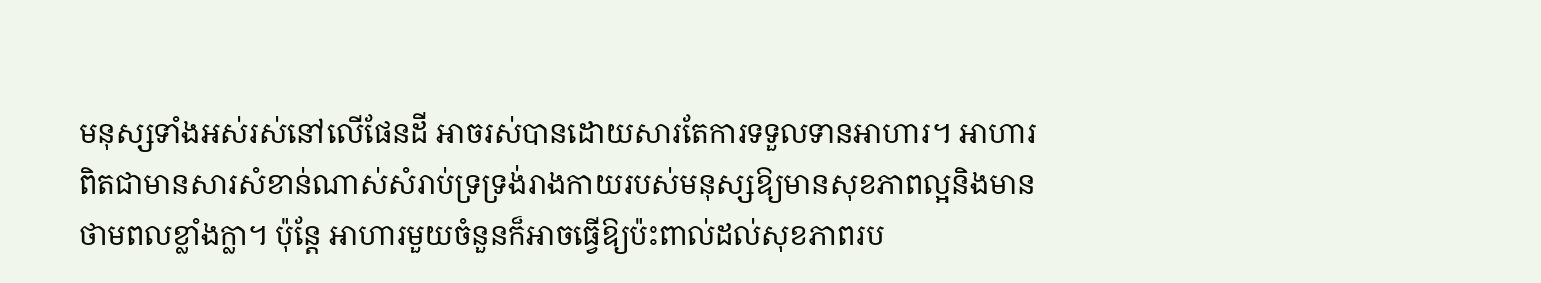មនុស្សទាំងអស់រស់នៅលើផែនដី អាចរស់បានដោយសារតែការទទួលទានអាហារ។ អាហារ
ពិតជាមានសារសំខាន់ណាស់សំរាប់ទ្រទ្រង់រាងកាយរបស់មនុស្សឱ្យមានសុខភាពល្អនិងមាន
ថាមពលខ្លាំងក្លា។ ប៉ុន្តែ អាហារមួយចំនួនក៏អាចធ្វើឱ្យប៉ះពាល់ដល់សុខភាពរប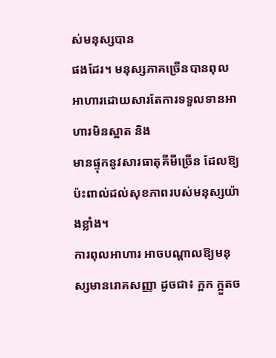ស់មនុស្សបាន
ផងដែរ។ មនុស្សភាគច្រើនបានពុលអាហារដោយសារតែការទទួលទានអាហារមិនស្អាត និង
មានផ្ទុកនូវសារធាតុគីមីច្រើន ដែលឱ្យប៉ះពាល់ដល់សុខភាពរបស់មនុស្សយ៉ាងខ្លាំង។
ការពុលអាហារ អាចបណ្តាលឱ្យមនុស្សមានរោគសញ្ញា ដូចជា៖ ក្អក ក្អួតច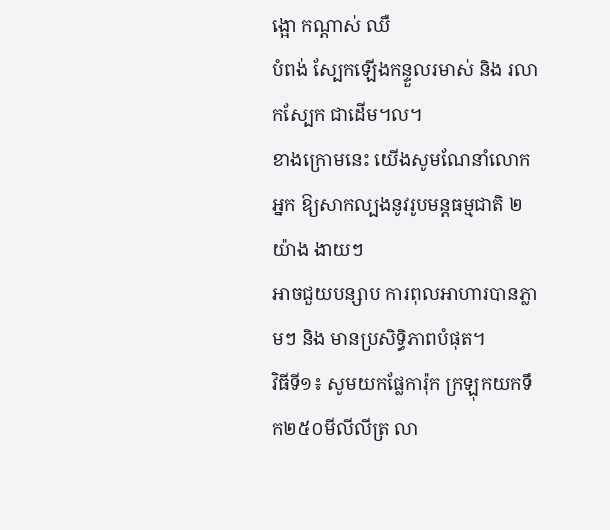ង្អោ កណ្តាស់ ឈឺ
បំពង់ ស្បែកឡើងកន្ទួលរមាស់ និង រលាកស្បែក ជាដើម។ល។
ខាងក្រោមនេះ យើងសូមណែនាំលោកអ្នក ឱ្យសាកល្បងនូវរូបមន្តធម្មជាតិ ២យ៉ាង ងាយៗ
អាចជួយបន្សាប ការពុលអាហារបានភ្លាមៗ និង មានប្រសិទ្ធិភាពបំផុត។
វិធីទី១៖ សូមយកផ្លែការ៉ុក ក្រឡុកយកទឹក២៥០មីលីលីត្រ លា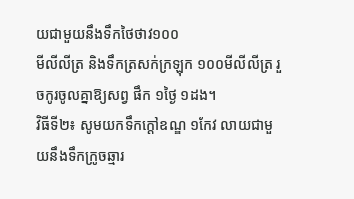យជាមួយនឹងទឹកថៃថាវ១០០
មីលីលីត្រ និងទឹកត្រសក់ក្រឡុក ១០០មីលីលីត្រ រួចកូរចូលគ្នាឱ្យសព្វ ផឹក ១ថ្ងៃ ១ដង។
វិធីទី២៖ សូមយកទឹកក្តៅឧណ្ឌ ១កែវ លាយជាមួយនឹងទឹកក្រូចឆ្មារ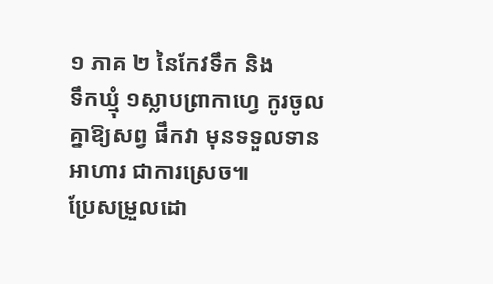១ ភាគ ២ នៃកែវទឹក និង
ទឹកឃ្មុំ ១ស្លាបព្រាកាហ្វេ កូរចូលគ្នាឱ្យសព្វ ផឹកវា មុនទទួលទានអាហារ ជាការស្រេច៕
ប្រែសម្រួលដោ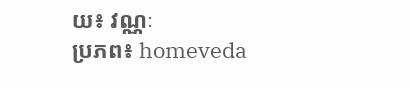យ៖ វណ្ណៈ
ប្រភព៖ homeveda